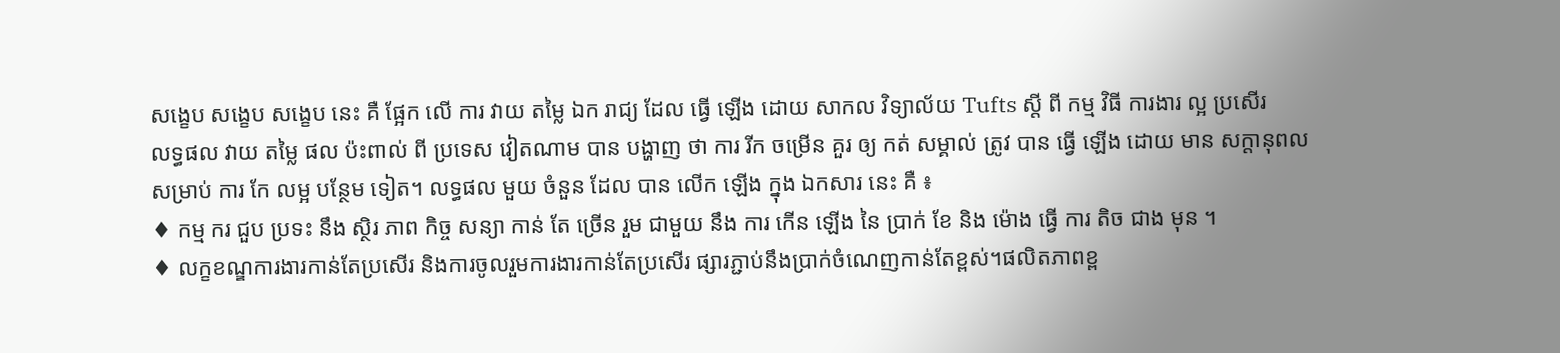សង្ខេប សង្ខេប សង្ខេប នេះ គឺ ផ្អែក លើ ការ វាយ តម្លៃ ឯក រាជ្យ ដែល ធ្វើ ឡើង ដោយ សាកល វិទ្យាល័យ Tufts ស្តី ពី កម្ម វិធី ការងារ ល្អ ប្រសើរ
លទ្ធផល វាយ តម្លៃ ផល ប៉ះពាល់ ពី ប្រទេស វៀតណាម បាន បង្ហាញ ថា ការ រីក ចម្រើន គួរ ឲ្យ កត់ សម្គាល់ ត្រូវ បាន ធ្វើ ឡើង ដោយ មាន សក្តានុពល សម្រាប់ ការ កែ លម្អ បន្ថែម ទៀត។ លទ្ធផល មួយ ចំនួន ដែល បាន លើក ឡើង ក្នុង ឯកសារ នេះ គឺ ៖
♦ កម្ម ករ ជួប ប្រទះ នឹង ស្ថិរ ភាព កិច្ច សន្យា កាន់ តែ ច្រើន រួម ជាមួយ នឹង ការ កើន ឡើង នៃ ប្រាក់ ខែ និង ម៉ោង ធ្វើ ការ តិច ជាង មុន ។
♦ លក្ខខណ្ឌការងារកាន់តែប្រសើរ និងការចូលរួមការងារកាន់តែប្រសើរ ផ្សារភ្ជាប់នឹងប្រាក់ចំណេញកាន់តែខ្ពស់។ផលិតភាពខ្ព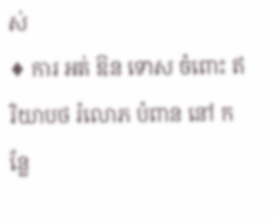ស់
♦ ការ អត់ ឱន ទោស ចំពោះ ឥរិយាបថ រំលោភ បំពាន នៅ កន្លែ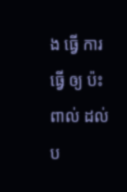ង ធ្វើ ការ ធ្វើ ឲ្យ ប៉ះ ពាល់ ដល់ ប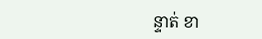ន្ទាត់ ខា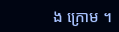ង ក្រោម ។